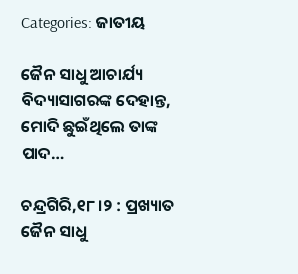Categories: ଜାତୀୟ

ଜୈନ ସାଧୁ ଆଚାର୍ଯ୍ୟ ବିଦ୍ୟାସାଗରଙ୍କ ଦେହାନ୍ତ, ମୋଦି ଛୁଇଁଥିଲେ ତାଙ୍କ ପାଦ…

ଚନ୍ଦ୍ରଗିରି,୧୮।୨ : ପ୍ରଖ୍ୟାତ ଜୈନ ସାଧୁ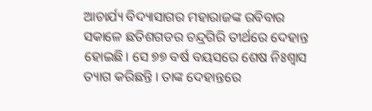ଆଚାର୍ଯ୍ୟ ବିଦ୍ୟାସାଗର ମହାରାଜଙ୍କ ରବିବାର ସକାଳେ ଛତିଶଗଡର ଚନ୍ଦ୍ରଗିରି ତୀର୍ଥରେ ଦେହାନ୍ତ ହୋଇଛି। ସେ ୭୭ ବର୍ଷ ବୟସରେ ଶେଷ ନିଃଶ୍ୱାସ ତ୍ୟାଗ କରିଛନ୍ତି। ତାଙ୍କ ଦେହାନ୍ତରେ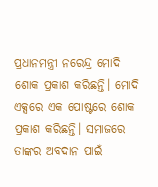ପ୍ରଧାନମନ୍ତ୍ରୀ ନରେନ୍ଦ୍ର ମୋଦି ଶୋକ ପ୍ରକାଶ କରିଛନ୍ତି। ମୋଦି ଏକ୍ସରେ ଏକ ପୋଷ୍ଟରେ ଶୋକ ପ୍ରକାଶ କରିଛନ୍ତି। ସମାଜରେ ତାଙ୍କର ଅବଦାନ ପାଇଁ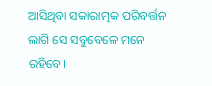ଆସିଥିବା ସକାରାତ୍ମକ ପରିବର୍ତ୍ତନ ଲାଗି ସେ ସବୁବେଳେ ମନେ ରହିବେ।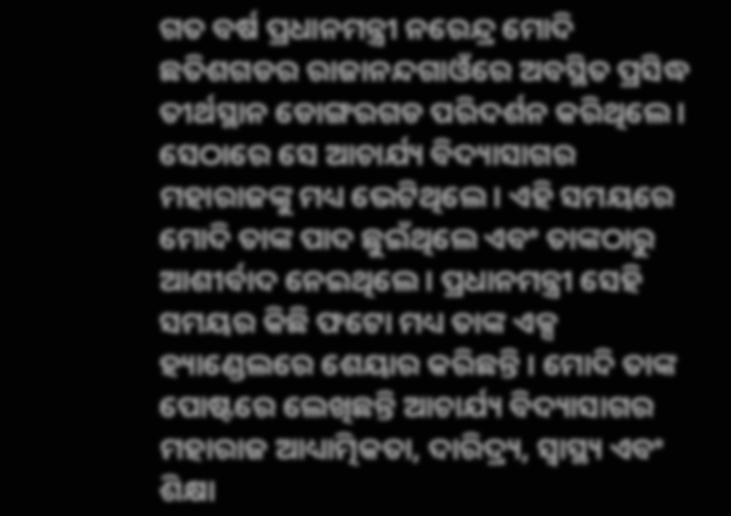ଗତ ବର୍ଷ ପ୍ରଧାନମନ୍ତ୍ରୀ ନରେନ୍ଦ୍ର ମୋଦି ଛତିଶଗଡର ରାଜାନନ୍ଦଗାଓଁରେ ଅବସ୍ଥିତ ପ୍ରସିଦ୍ଧ ତୀର୍ଥସ୍ଥାନ ଡୋଙ୍ଗରଗଡ ପରିଦର୍ଶନ କରିଥିଲେ। ସେଠାରେ ସେ ଆଚାର୍ଯ୍ୟ ବିଦ୍ୟାସାଗର ମହାରାଜଙ୍କୁ ମଧ୍ୟ ଭେଟିଥିଲେ। ଏହି ସମୟରେ ମୋଦି ତାଙ୍କ ପାଦ ଛୁଇଁଥିଲେ ଏବଂ ତାଙ୍କଠାରୁ ଆଶୀର୍ବାଦ ନେଇଥିଲେ। ପ୍ରଧାନମନ୍ତ୍ରୀ ସେହି ସମୟର କିଛି ଫଟୋ ମଧ୍ୟ ତାଙ୍କ ଏକ୍ସ ହ୍ୟାଣ୍ଡେଲରେ ଶେୟାର କରିଛନ୍ତି । ମୋଦି ତାଙ୍କ ପୋଷ୍ଟରେ ଲେଖିଛନ୍ତି ଆଚାର୍ଯ୍ୟ ବିଦ୍ୟାସାଗର ମହାରାଜ ଆଧ୍ୟାତ୍ମିକତା, ଦାରିଦ୍ର୍ୟ, ସ୍ବାସ୍ଥ୍ୟ ଏବଂ ଶିକ୍ଷା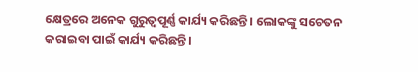କ୍ଷେତ୍ରରେ ଅନେକ ଗୁରୁତ୍ୱପୂର୍ଣ୍ଣ କାର୍ଯ୍ୟ କରିଛନ୍ତି । ଲୋକଙ୍କୁ ସଚେତନ କରାଇବା ପାଇଁ କାର୍ଯ୍ୟ କରିଛନ୍ତି।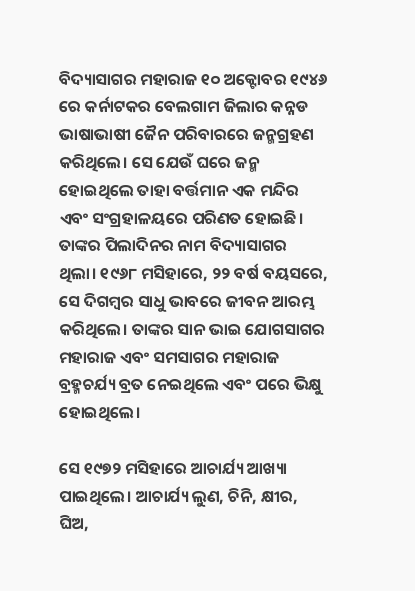ବିଦ୍ୟାସାଗର ମହାରାଜ ୧୦ ଅକ୍ଟୋବର ୧୯୪୬ ରେ କର୍ନାଟକର ବେଲଗାମ ଜିଲାର କନ୍ନଡ ଭାଷାଭାଷୀ ଜୈନ ପରିବାରରେ ଜନ୍ମଗ୍ରହଣ କରିଥିଲେ। ସେ ଯେଉଁ ଘରେ ଜନ୍ମ ହୋଇଥିଲେ ତାହା ବର୍ତ୍ତମାନ ଏକ ମନ୍ଦିର ଏବଂ ସଂଗ୍ରହାଳୟରେ ପରିଣତ ହୋଇଛି। ତାଙ୍କର ପିଲାଦିନର ନାମ ବିଦ୍ୟାସାଗର ଥିଲା। ୧୯୬୮ ମସିହାରେ, ୨୨ ବର୍ଷ ବୟସରେ, ସେ ଦିଗମ୍ବର ସାଧୁ ଭାବରେ ଜୀବନ ଆରମ୍ଭ କରିଥିଲେ। ତାଙ୍କର ସାନ ଭାଇ ଯୋଗସାଗର ମହାରାଜ ଏବଂ ସମସାଗର ମହାରାଜ ବ୍ରହ୍ମଚର୍ଯ୍ୟ ବ୍ରତ ନେଇଥିଲେ ଏବଂ ପରେ ଭିକ୍ଷୁ ହୋଇଥିଲେ।

ସେ ୧୯୭୨ ମସିହାରେ ଆଚାର୍ଯ୍ୟ ଆଖ୍ୟା ପାଇଥିଲେ। ଆଚାର୍ଯ୍ୟ ଲୁଣ, ଚିନି, କ୍ଷୀର, ଘିଅ,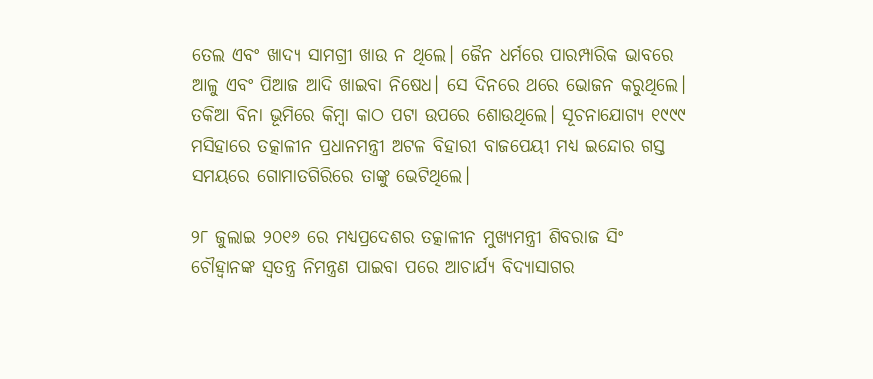ତେଲ ଏବଂ ଖାଦ୍ୟ ସାମଗ୍ରୀ ଖାଉ ନ ଥିଲେ। ଜୈନ ଧର୍ମରେ ପାରମ୍ପାରିକ ଭାବରେ ଆଳୁ ଏବଂ ପିଆଜ ଆଦି ଖାଇବା ନିଷେଧ। ସେ ଦିନରେ ଥରେ ଭୋଜନ କରୁଥିଲେ। ତକିଆ ବିନା ଭୂମିରେ କିମ୍ବା କାଠ ପଟା ଉପରେ ଶୋଉଥିଲେ। ସୂଚନାଯୋଗ୍ୟ ୧୯୯୯ ମସିହାରେ ତତ୍କାଳୀନ ପ୍ରଧାନମନ୍ତ୍ରୀ ଅଟଳ ବିହାରୀ ବାଜପେୟୀ ମଧ୍ୟ ଇନ୍ଦୋର ଗସ୍ତ ସମୟରେ ଗୋମାତଗିରିରେ ତାଙ୍କୁ ଭେଟିଥିଲେ।

୨୮ ଜୁଲାଇ ୨୦୧୬ ରେ ମଧ୍ୟପ୍ରଦେଶର ତତ୍କାଳୀନ ମୁଖ୍ୟମନ୍ତ୍ରୀ ଶିବରାଜ ସିଂ ଚୌହ୍ବାନଙ୍କ ସ୍ବତନ୍ତ୍ର ନିମନ୍ତ୍ରଣ ପାଇବା ପରେ ଆଚାର୍ଯ୍ୟ ବିଦ୍ୟାସାଗର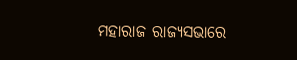ମହାରାଜ ରାଜ୍ୟସଭାରେ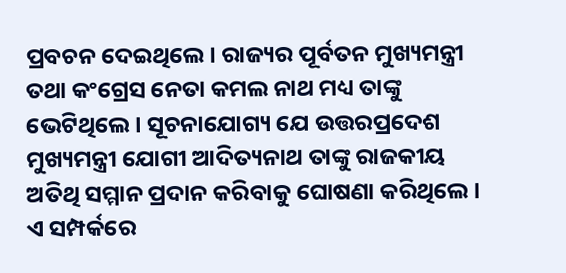ପ୍ରବଚନ ଦେଇଥିଲେ। ରାଜ୍ୟର ପୂର୍ବତନ ମୁଖ୍ୟମନ୍ତ୍ରୀ ତଥା କଂଗ୍ରେସ ନେତା କମଲ ନାଥ ମଧ୍ୟ ତାଙ୍କୁ ଭେଟିଥିଲେ। ସୂଚନାଯୋଗ୍ୟ ଯେ ଉତ୍ତରପ୍ରଦେଶ ମୁଖ୍ୟମନ୍ତ୍ରୀ ଯୋଗୀ ଆଦିତ୍ୟନାଥ ତାଙ୍କୁ ରାଜକୀୟ ଅତିଥି ସମ୍ମାନ ପ୍ରଦାନ କରିବାକୁ ଘୋଷଣା କରିଥିଲେ। ଏ ସମ୍ପର୍କରେ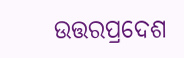ଉତ୍ତରପ୍ରଦେଶ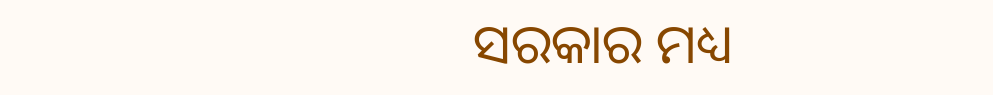ସରକାର ମଧ୍ୟ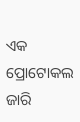ଏକ ପ୍ରୋଟୋକଲ ଜାରି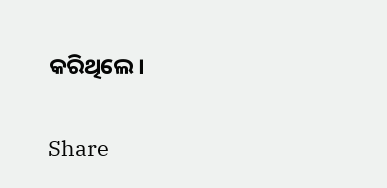କରିଥିଲେ।

Share